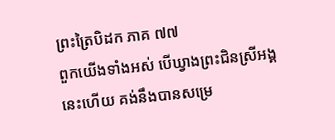ព្រះត្រៃបិដក ភាគ ៧៧
ពួកយើងទាំងអស់ បើឃ្វាងព្រះជិនស្រីអង្គនេះហើយ គង់នឹងបានសម្រេ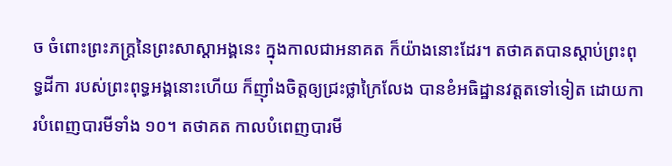ច ចំពោះព្រះភក្ត្រនៃព្រះសាស្តាអង្គនេះ ក្នុងកាលជាអនាគត ក៏យ៉ាងនោះដែរ។ តថាគតបានស្តាប់ព្រះពុទ្ធដីកា របស់ព្រះពុទ្ធអង្គនោះហើយ ក៏ញ៉ាំងចិត្តឲ្យជ្រះថ្លាក្រៃលែង បានខំអធិដ្ឋានវត្តតទៅទៀត ដោយការបំពេញបារមីទាំង ១០។ តថាគត កាលបំពេញបារមី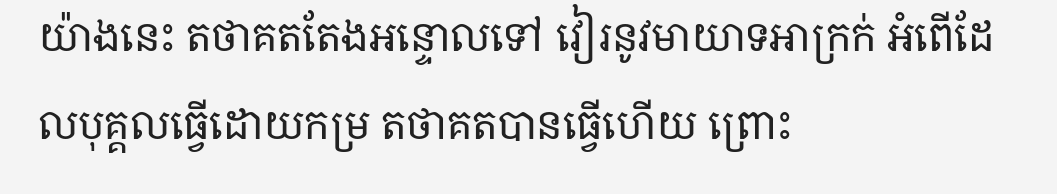យ៉ាងនេះ តថាគតតែងអន្ទោលទៅ វៀរនូវមាយាទអាក្រក់ អំពើដែលបុគ្គលធ្វើដោយកម្រ តថាគតបានធ្វើហើយ ព្រោះ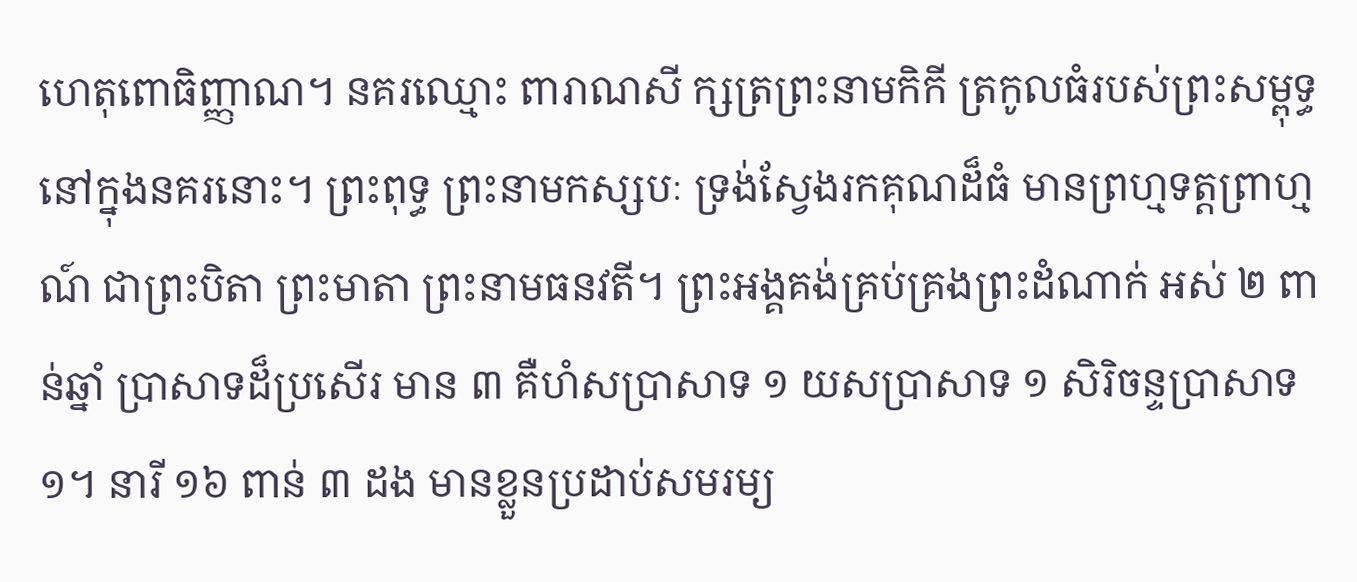ហេតុពោធិញ្ញាណ។ នគរឈ្មោះ ពារាណសី ក្សត្រព្រះនាមកិកី ត្រកូលធំរបស់ព្រះសម្ពុទ្ធ នៅក្នុងនគរនោះ។ ព្រះពុទ្ធ ព្រះនាមកស្សបៈ ទ្រង់ស្វែងរកគុណដ៏ធំ មានព្រហ្មទត្តព្រាហ្មណ៍ ជាព្រះបិតា ព្រះមាតា ព្រះនាមធនវតី។ ព្រះអង្គគង់គ្រប់គ្រងព្រះដំណាក់ អស់ ២ ពាន់ឆ្នាំ ប្រាសាទដ៏ប្រសើរ មាន ៣ គឺហំសប្រាសាទ ១ យសប្រាសាទ ១ សិរិចន្ទប្រាសាទ ១។ នារី ១៦ ពាន់ ៣ ដង មានខ្លួនប្រដាប់សមរម្យ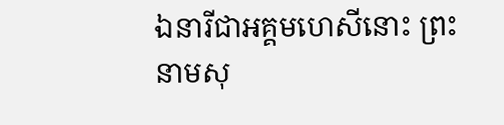ឯនារីជាអគ្គមហេសីនោះ ព្រះនាមសុ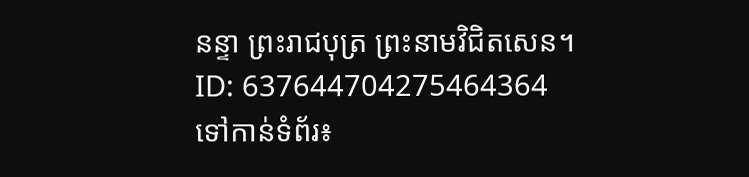នន្ទា ព្រះរាជបុត្រ ព្រះនាមវិជិតសេន។
ID: 637644704275464364
ទៅកាន់ទំព័រ៖